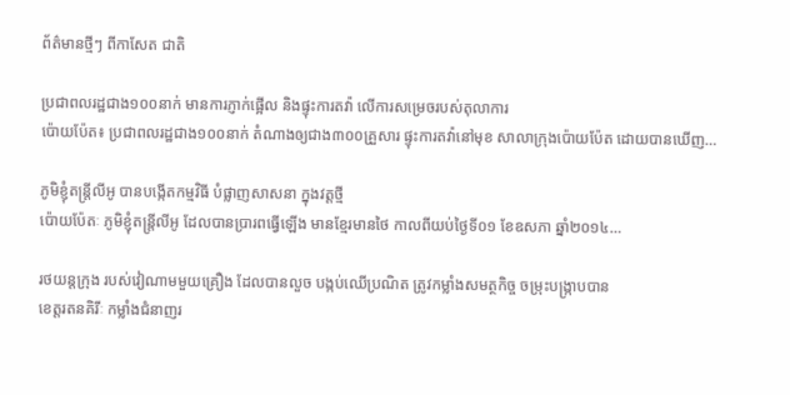ព័ត៌មានថ្មីៗ ពីកាសែត ជាតិ

ប្រជាពលរដ្ឋជាង១០០នាក់ មានការភ្ញាក់ផ្អើល និងផ្ទុះការតវ៉ា លើការសម្រេចរបស់តុលាការ
ប៉ោយប៉ែត៖ ប្រជាពលរដ្ឋជាង១០០នាក់ តំណាងឲ្យជាង៣០០គ្រួសារ ផ្ទុះការតវ៉ានៅមុខ សាលាក្រុងប៉ោយប៉ែត ដោយបានឃើញ...

ភូមិខ្ញុំតន្ត្រីលីអូ បានបង្កើតកម្មវិធី បំផ្លាញសាសនា ក្នុងវត្តថ្មី
ប៉ោយប៉ែតៈ ភូមិខ្ញុំតន្រ្តីលីអូ ដែលបានប្រារពធ្វើឡើង មានខ្មែរមានថៃ កាលពីយប់ថ្ងៃទី០១ ខែឧសភា ឆ្នាំ២០១៤...

រថយន្តក្រុង របស់វៀណាមមួយគ្រឿង ដែលបានលួច បង្កប់ឈើប្រណិត ត្រូវកម្លាំងសមត្ថកិច្ច ចម្រុះបង្ក្រាបបាន
ខេត្តរតនគិរីៈ កម្លាំងជំនាញរ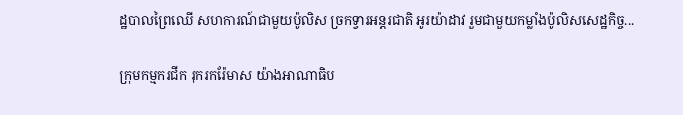ដ្ឋបាលព្រៃឈើ សហការណ៍ជាមួយប៉ូលិស ច្រកទ្វារអន្តរជាតិ អូរយ៉ាដាវ រួមជាមួយកម្លាំងប៉ូលិសសេដ្ឋកិច្ច...

ក្រុមកម្មករជីក រុករករ៉ែមាស យ៉ាងអាណាធិប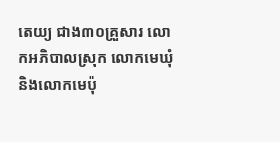តេយ្យ ជាង៣០គ្រួសារ លោកអភិបាលស្រុក លោកមេឃុំ និងលោកមេប៉ុ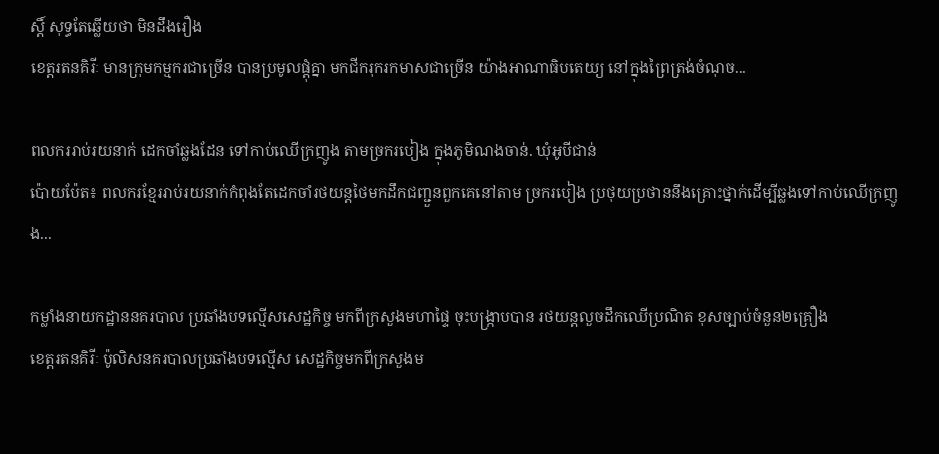ស្តិ៍ សុទ្ធតែឆ្លើយថា មិនដឹងរឿង
ខេត្តរតនគិរីៈ មានក្រុមកម្មករជាច្រើន បានប្រមូលផ្តុំគ្នា មកជីករុករកមាសជាច្រើន យ៉ាងអាណាធិបតេយ្យ នៅក្នុងព្រៃត្រង់ចំណុច...

ពលកររាប់រយនាក់ ដេកចាំឆ្លងដែន ទៅកាប់ឈើក្រញូង តាមច្រករបៀង ក្នុងភូមិណងចាន់. ឃុំអូបីជាន់
ប៉ោយប៉ែត៖ ពលករខ្មែររាប់រយនាក់កំពុងតែដេកចាំរថយន្តថៃមកដឹកជញ្ជួនពួកគេនៅតាម ច្រករបៀង ប្រថុយប្រថាននឹងគ្រោះថ្នាក់ដើម្បីឆ្លងទៅកាប់ឈើក្រញូង...

កម្លាំងនាយកដ្ឋាននគរបាល ប្រឆាំងបទល្មើសសេដ្ឋកិច្ច មកពីក្រសួងមហាផ្ទៃ ចុះបង្ក្រាបបាន រថយន្តលួចដឹកឈើប្រណិត ខុសច្បាប់ចំនួន២គ្រឿង
ខេត្តរតនគិរីៈ ប៉ូលិសនគរបាលប្រឆាំងបទល្មើស សេដ្ឋកិច្ចមកពីក្រសួងម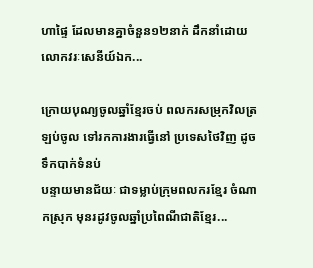ហាផ្ទៃ ដែលមានគ្នាចំនួន១២នាក់ ដឹកនាំដោយលោកវរៈសេនីយ៍ឯក...

ក្រោយបុណ្យចូលឆ្នាំខ្មែរចប់ ពលករសម្រុកវិលត្រឡប់ចូល ទៅរកការងារធ្វើនៅ ប្រទេសថៃវិញ ដូចទឹកបាក់ទំនប់
បន្ទាយមានជ័យៈ ជាទម្លាប់ក្រុមពលករខ្មែរ ចំណាកស្រុក មុនរដូវចូលឆ្នាំប្រពៃណីជាតិខ្មែរ...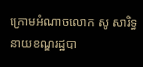ក្រោមអំណាចលោក សូ សារិទ្ធ នាយខណ្ឌរដ្ឋបា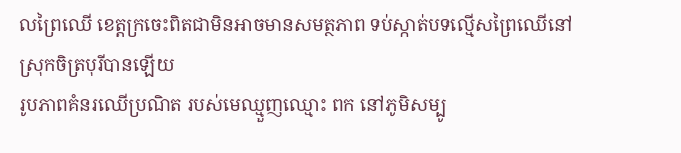លព្រៃឈើ ខេត្តក្រចេះពិតជាមិនអាចមានសមត្ថភាព ទប់ស្កាត់បទល្មើសព្រៃឈើនៅ ស្រុកចិត្របុរីបានឡើយ
រូបភាពគំនរឈើប្រណិត របស់មេឈ្មួញឈ្មោះ ពក នៅភូមិសម្បូ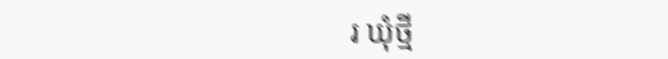រ ឃុំថ្មី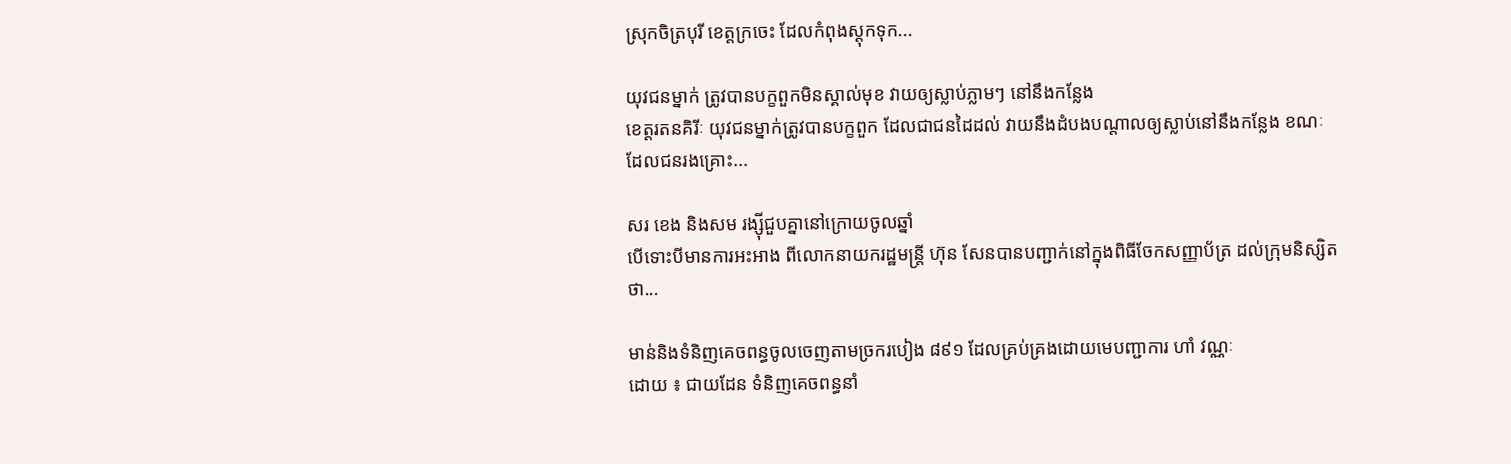ស្រុកចិត្របុរី ខេត្តក្រចេះ ដែលកំពុងស្តុកទុក...

យុវជនម្នាក់ ត្រូវបានបក្ខពួកមិនស្គាល់មុខ វាយឲ្យស្លាប់ភ្លាមៗ នៅនឹងកន្លែង
ខេត្តរតនគិរីៈ យុវជនម្នាក់ត្រូវបានបក្ខពួក ដែលជាជនដៃដល់ វាយនឹងដំបងបណ្តាលឲ្យស្លាប់នៅនឹងកន្លែង ខណៈដែលជនរងគ្រោះ...

សរ ខេង និងសម រង្ស៊ីជួបគ្នានៅក្រោយចូលឆ្នាំ
បើទោះបីមានការអះអាង ពីលោកនាយករដ្ឋមន្ត្រី ហ៊ុន សែនបានបញ្ជាក់នៅក្នុងពិធីចែកសញ្ញាប័ត្រ ដល់ក្រុមនិស្សិតថា...

មាន់និងទំនិញគេចពន្ធចូលចេញតាមច្រករបៀង ៨៩១ ដែលគ្រប់គ្រងដោយមេបញ្ជាការ ហាំ វណ្ណៈ
ដោយ ៖ ជាយដែន ទំនិញគេចពន្ធនាំ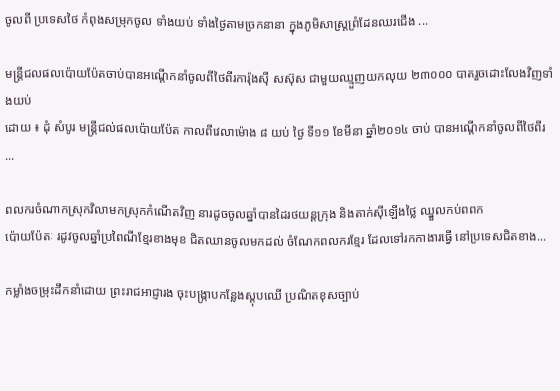ចូលពី ប្រទេសថៃ កំពុងសម្រុកចូល ទាំងយប់ ទាំងថ្ងៃតាមច្រកនានា ក្នុងភូមិសាស្ត្រព្រំដែនឈរជើង ...

មន្ត្រីជលផលប៉ោយប៉ែតចាប់បានអណ្តើកនាំចូលពីថៃពីរការ៉ុងស៊ី សស៊ុស ជាមួយឈ្មួញយកលុយ ២៣០០០ បាតរួចដោះលែងវិញទាំងយប់
ដោយ ៖ ដុំ សំបូរ មន្ត្រីជល់ផលប៉ោយប៉ែត កាលពីវេលាម៉ោង ៨ យប់ ថ្ងៃ ទី១១ ខែមីនា ឆ្នាំ២០១៤ ចាប់ បានអណ្តើកនាំចូលពីថៃពីរ ...

ពលករចំណាកស្រុកវិលាមកស្រុកកំណើតវិញ នារដូចចូលឆ្នាំបានដៃរថយន្តក្រុង និងតាក់ស៊ីឡើងថ្លៃ ឈ្នួលកប់ពពក
ប៉ោយប៉ែតៈ រដូវចូលឆ្នាំប្រពៃណីខ្មែរខាងមុខ ជិតឈានចូលមកដល់ ចំណែកពលករខ្មែរ ដែលទៅរកកាងារធ្វើ នៅប្រទេសជិតខាង...

កម្លាំងចម្រុះដឹកនាំដោយ ព្រះរាជអាជ្ញារង ចុះបង្ក្រាបកន្លែងស្តុបឈើ ប្រណិតខុសច្បាប់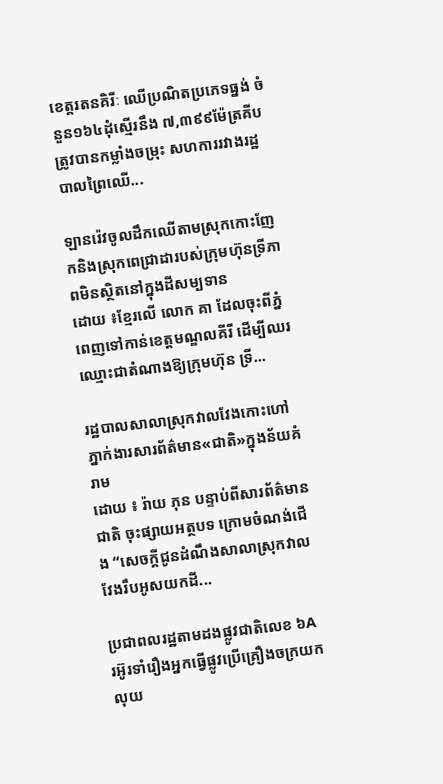ខេត្តរតនគិរីៈ ឈើប្រណិតប្រភេទធ្នង់ ចំនួន១៦៤ដុំស្មើរនឹង ៧,៣៩៩ម៉ែត្រគីប ត្រូវបានកម្លាំងចម្រុះ សហការរវាងរដ្ឋបាលព្រៃឈើ...

ឡានរ៉េវចូលដឹកឈើតាមស្រុកកោះញែកនិងស្រុកពេជ្រាដារបស់ក្រុមហ៊ុនទ្រីភាពមិនស្ថិតនៅក្នុងដីសម្បទាន
ដោយ ៖ខ្មែរលើ លោក គា ដែលចុះពីភ្នំពេញទៅកាន់ខេត្តមណ្ឌលគីរី ដើម្បីឈរឈ្មោះជាតំណាងឱ្យក្រុមហ៊ុន ទ្រី...

រដ្ឋបាលសាលាស្រុកវាលវែងកោះហៅភ្នាក់ងារសារព័ត៌មាន«ជាតិ»ក្នុងន័យគំរាម
ដោយ ៖ រ៉ាយ ភុន បន្ទាប់ពីសារព័ត៌មានជាតិ ចុះផ្សាយអត្ថបទ ក្រោមចំណង់ជើង “សេចក្តីជូនដំណឹងសាលាស្រុកវាលវែងរឹបអូសយកដី...

ប្រជាពលរដ្ឋតាមដងផ្លូវជាតិលេខ ៦A រអ៊ូរទាំរឿងអ្នកធ្វើផ្លូវប្រើគ្រឿងចក្រយកលុយ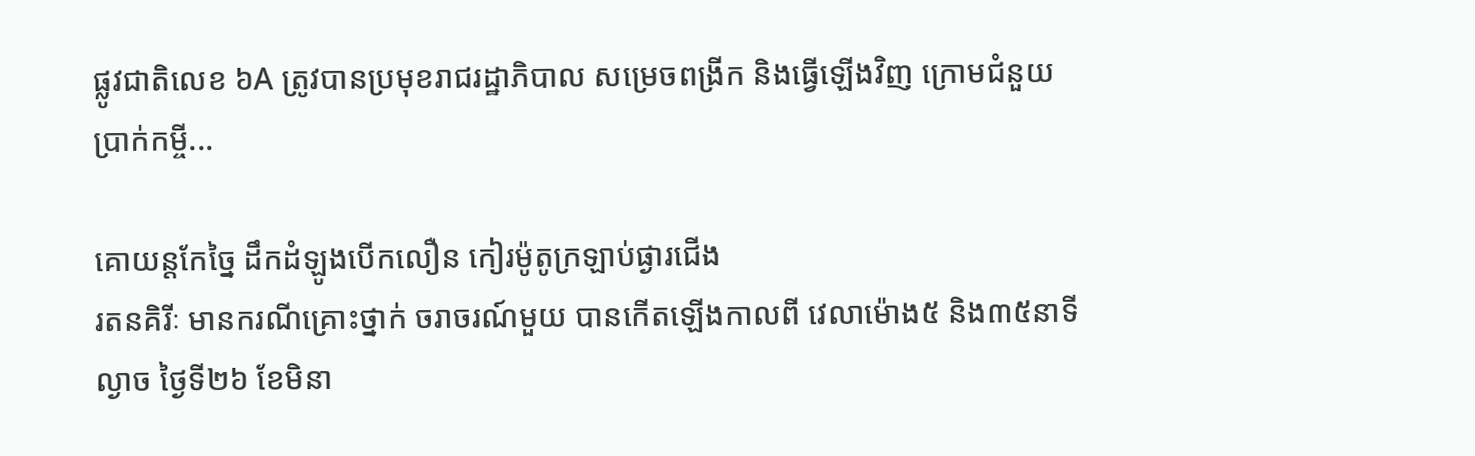ផ្លូវជាតិលេខ ៦A ត្រូវបានប្រមុខរាជរដ្ឋាភិបាល សម្រេចពង្រីក និងធ្វើឡើងវិញ ក្រោមជំនួយប្រាក់កម្ចី...

គោយន្តកែច្នៃ ដឹកដំឡូងបើកលឿន កៀរម៉ូតូក្រឡាប់ផ្ងារជើង
រតនគិរីៈ មានករណីគ្រោះថ្នាក់ ចរាចរណ៍មួយ បានកើតឡើងកាលពី វេលាម៉ោង៥ និង៣៥នាទីល្ងាច ថ្ងៃទី២៦ ខែមិនា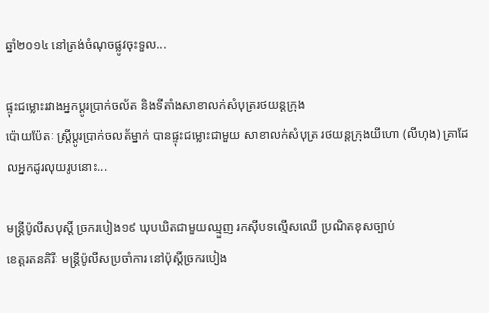ឆ្នាំ២០១៤ នៅត្រង់ចំណុចផ្លូវចុះទួល...

ផ្ទុះជម្លោះរវាងអ្នកប្តូរប្រាក់ចល័ត និងទីតាំងសាខាលក់សំបុត្ររថយន្តក្រុង
ប៉ោយប៉ែតៈ ស្រ្តីប្ដូរប្រាក់ចលត័ម្នាក់ បានផ្ទុះជម្លោះជាមួយ សាខាលក់សំបុត្រ រថយន្តក្រុងយីហោ (លីហុង) គ្រាដែលអ្នកដូរលុយរូបនោះ...

មន្ត្រីប៉ូលីសបុស្តិ៍ ច្រករបៀង១៩ ឃុបឃិតជាមួយឈ្មួញ រកស៊ីបទល្មើសឈើ ប្រណិតខុសច្បាប់
ខេត្តរតនគិរីៈ មន្ត្រីប៉ូលីសប្រចាំការ នៅប៉ុស្តិ៍ច្រករបៀង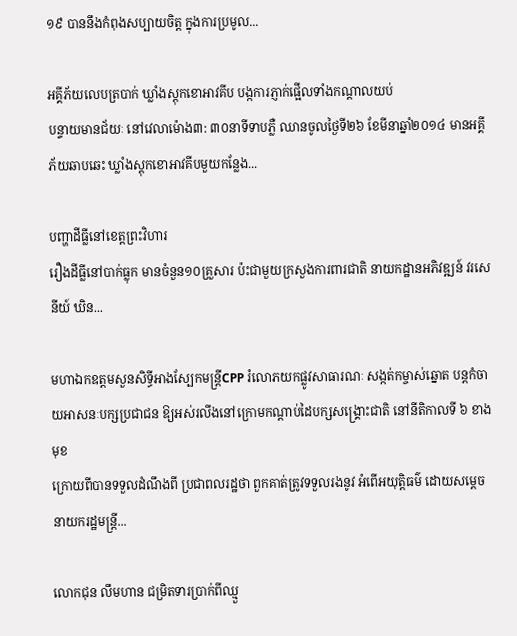១៩ បាននឹងកំពុងសប្បាយចិត្ត ក្នុងការប្រមូល...

អគ្គីភ័យលេបត្របាក់ ឃ្លាំងស្តុកខោអាវគីប បង្កការភ្ញាក់ផ្អើលទាំងកណ្ដាលយប់
បន្ទាយមានជ័យៈ នៅវេលាម៉ោង៣: ៣០នាទីទាបភ្លឺ ឈានចូលថ្ងៃទី២៦ ខែមីនាឆ្នាំ២០១៤ មានអគ្គីភ័យឆាបឆេះ ឃ្លាំងស្តុកខោអាវគីបមួយកន្លែង...

បញ្ហាដីធ្លីនៅខេត្តព្រះវិហារ
រឿងដីធ្លីនៅបាក់ធ្លុក មានចំនួន១០គ្រួសារ ប៉ះជាមួយក្រសួងការពារជាតិ នាយកដ្ឋានអភិវឌ្ឍន៍ វរសេនីយ៍ ឃិន...

មហាឯកឧត្តមសួនសិទ្ធីអាងស្បែកមន្ត្រីCPP រំលោភយកផ្លូវសាធារណៈ សង្កត់កម្ចាស់ឆ្នោត បន្តកំចាយអាសនៈបក្សប្រជាជន ឱ្យអស់រលីងនៅក្រោមកណ្តាប់ដៃបក្សសង្គ្រោះជាតិ នៅនីតិកាលទី ៦ ខាងមុខ
ក្រោយពីបានទទួលដំណឹងពី ប្រជាពលរដ្ឋថា ពួកគាត់ត្រូវទទួលរងនូវ អំពើអយុត្តិធម៌ ដោយសម្តេចនាយករដ្ឋមន្ត្រី...

លោកជុន លឹមហាន ជម្រិតទារប្រាក់ពីឈ្មួ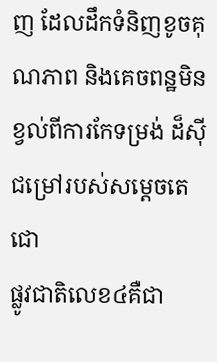ញ ដែលដឹកទំនិញខូចគុណភាព និងគេចពន្ឋមិនខ្វល់ពីការកែទម្រង់ ដ៏ស៊ីជម្រៅរបស់សម្តេចតេជោ
ផ្លូវជាតិលេខ៤គឺជា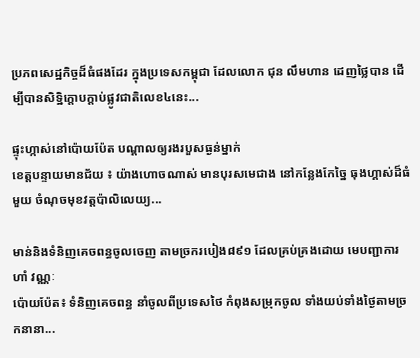ប្រភពសេដ្ឋកិច្ចដ៏ធំផងដែរ ក្នុងប្រទេសកម្ពុជា ដែលលោក ជុន លឹមហាន ដេញថៃ្លបាន ដើម្បីបានសិទ្ឋិក្តោបក្តាប់ផ្លូវជាតិលេខ៤នេះ...

ផ្ទុះហ្កាស់នៅប៉ោយប៉ែត បណ្ដាលឲ្យរងរបួសធ្ងន់ម្នាក់
ខេត្តបន្ទាយមានជ័យ ៖ យ៉ាងហោចណាស់ មានបុរសមេជាង នៅកន្លែងកែច្នៃ ធុងហ្គាស់ដ៏ធំមួយ ចំណុចមុខវត្តប៉ាលិលេយ្យ...

មាន់និងទំនិញគេចពន្ធចូលចេញ តាមច្រករបៀង៨៩១ ដែលគ្រប់គ្រងដោយ មេបញ្ជាការ ហាំ វណ្ណៈ
ប៉ោយប៉ែត៖ ទំនិញគេចពន្ធ នាំចូលពីប្រទេសថៃ កំពុងសម្រុកចូល ទាំងយប់ទាំងថ្ងៃតាមច្រកនានា...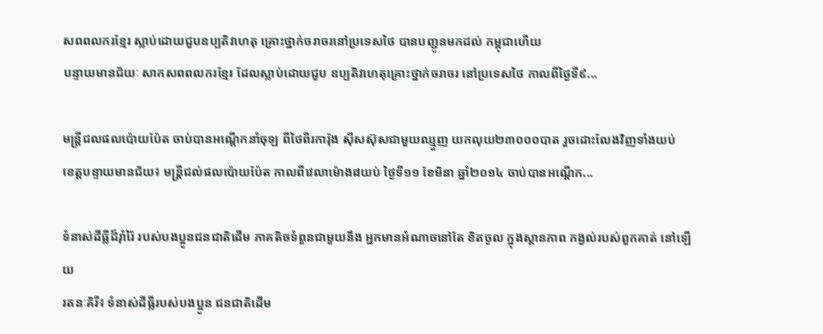សពពលករខ្មែរ ស្លាប់ដោយជួបឧប្បតិវហេតុ គ្រោះថ្នាក់ចរាចរនៅប្រទេសថៃ បានបញ្ជូនមកដល់ កម្ពុជាហើយ
បន្ទាយមានជ័យៈ សាកសពពលករខ្មែរ ដែលស្លាប់ដោយជួប ឧប្បតិវហេតុគ្រោះថ្នាក់ចរាចរ នៅប្រទេសថៃ កាលពីថ្ងៃទី៩...

មន្ត្រីជលផលប៉ោយប៉ែត ចាប់បានអណ្ដើកនាំចុឡ ពីថៃពីរការ៉ុង ស៊ីសស៊ុសជាមួយឈ្មួញ យកលុយ២៣០០០បាត រួចដោះលែងវិញទាំងយប់
ខេត្តបន្ទាយមានជ័យ៖ មន្ត្រីជល់ផលប៉ោយប៉ែត កាលពីវេលាម៉ោង៨យប់ ថ្ងៃទី១១ ខែមិនា ឆ្នាំ២០១៤ ចាប់បានអណ្តើក...

ទំនាស់ដីធ្លីដ៏រ៉ាំរ៉ៃ របស់បងប្អូនជនជាតិដើម ភាគតិចទំពួនជាមួយនឹង អ្នកមានអំណាចនៅតែ ខិតចូល ក្នុងស្ថានភាព កង្វល់របស់ពួកគាត់ នៅឡើយ
រតនៈគិរី៖ ទំនាស់ដីធ្លីរបស់បងប្អូន ជនជាតិដើម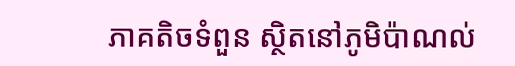ភាគតិចទំពួន ស្ថិតនៅភូមិប៉ាណល់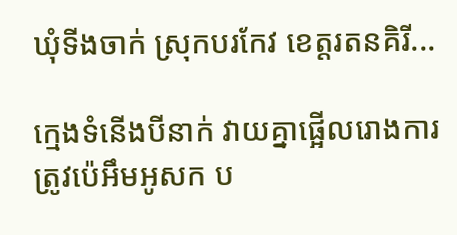ឃុំទីងចាក់ ស្រុកបរកែវ ខេត្តរតនគិរី...

ក្មេងទំនើងបីនាក់ វាយគ្នាផ្អើលរោងការ ត្រូវប៉េអឹមអូសក ប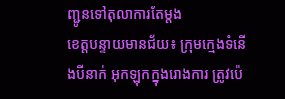ញ្ជូនទៅតុលាការតែម្តង
ខេត្តបន្ទាយមានជ័យ៖ ក្រុមក្មេងទំនើងបីនាក់ អុកឡុកក្នុងរោងការ ត្រូវប៉េ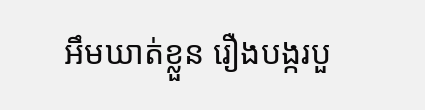អឹមឃាត់ខ្លួន រឿងបង្ករបួ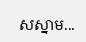សស្នាម...